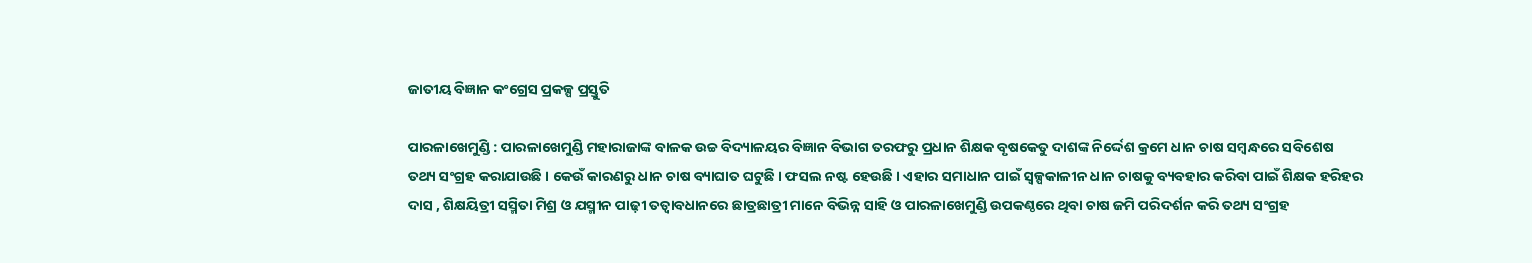ଜାତୀୟ ବିଜ୍ଞାନ କଂଗ୍ରେସ ପ୍ରକଳ୍ପ ପ୍ରସ୍ତୁତି

ପାରଳାଖେମୁଣ୍ଡି : ପାରଳାଖେମୁଣ୍ଡି ମହାରାଜାଙ୍କ ବାଳକ ଉଚ୍ଚ ବିଦ୍ୟାଳୟର ବିଜ୍ଞାନ ବିଭାଗ ତରଫରୁ ପ୍ରଧାନ ଶିକ୍ଷକ ବୃଷକେତୁ ଦାଶଙ୍କ ନିର୍ଦ୍ଦେଶ କ୍ରମେ ଧାନ ଚାଷ ସମ୍ବନ୍ଧରେ ସବିଶେଷ ତଥ୍ୟ ସଂଗ୍ରହ କରାଯାଉଛି । କେଉଁ କାରଣରୁ ଧାନ ଚାଷ ବ୍ୟାଘାତ ଘଟୁଛି । ଫସଲ ନଷ୍ଟ ହେଉଛି । ଏହାର ସମାଧାନ ପାଇଁ ସ୍ୱଳ୍ପକାଳୀନ ଧାନ ଚାଷକୁ ବ୍ୟବହାର କରିବା ପାଇଁ ଶିକ୍ଷକ ହରିହର ଦାସ , ଶିକ୍ଷୟିତ୍ରୀ ସସ୍ମିତା ମିଶ୍ର ଓ ଯସ୍ମୀନ ପାଢ଼ୀ ତତ୍ୱାବଧାନରେ ଛାତ୍ରଛାତ୍ରୀ ମାନେ ବିଭିନ୍ନ ସାହି ଓ ପାରଳାଖେମୁଣ୍ଡି ଉପକଣ୍ଠରେ ଥିବା ଚାଷ ଜମି ପରିଦର୍ଶନ କରି ତଥ୍ୟ ସଂଗ୍ରହ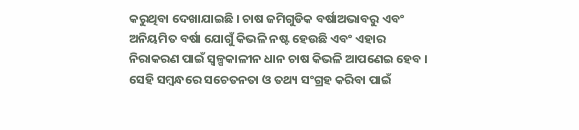କରୁଥିବା ଦେଖାଯାଇଛି । ଚାଷ ଜମିଗୁଡିକ ବର୍ଷାଅଭାବରୁ ଏବଂ ଅନିୟମିତ ବର୍ଷା ଯୋଗୁଁ କିଭଳି ନଷ୍ଟ ହେଉଛି ଏବଂ ଏହାର ନିରାକରଣ ପାଇଁ ସ୍ୱଳ୍ପକାଳୀନ ଧାନ ଚାଷ କିଭଳି ଆପଣେଇ ହେବ । ସେହି ସମ୍ବନ୍ଧରେ ସଚେତନତା ଓ ତଥ୍ୟ ସଂଗ୍ରହ କରିବା ପାଇଁ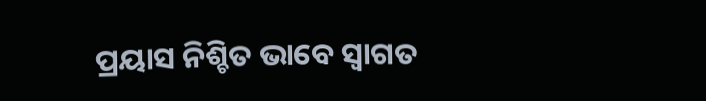ପ୍ରୟାସ ନିଶ୍ଚିତ ଭାବେ ସ୍ୱାଗତ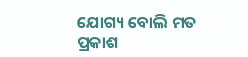ଯୋଗ୍ୟ ବୋଲି ମତ ପ୍ରକାଶ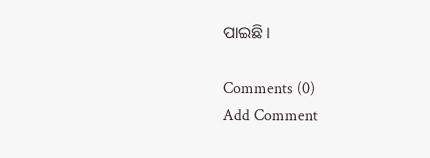ପାଇଛି ।

Comments (0)
Add Comment